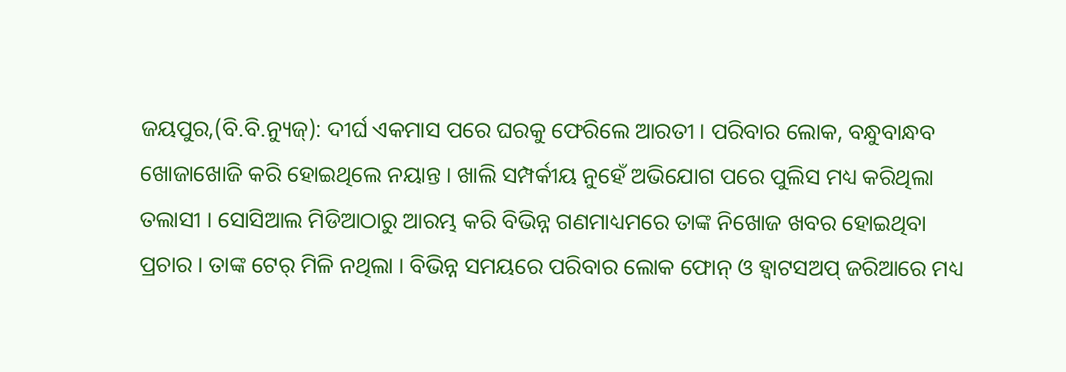ଜୟପୁର,(ବି.ବି.ନ୍ୟୁଜ୍): ଦୀର୍ଘ ଏକମାସ ପରେ ଘରକୁ ଫେରିଲେ ଆରତୀ । ପରିବାର ଲୋକ, ବନ୍ଧୁବାନ୍ଧବ ଖୋଜାଖୋଜି କରି ହୋଇଥିଲେ ନୟାନ୍ତ । ଖାଲି ସମ୍ପର୍କୀୟ ନୁହେଁ ଅଭିଯୋଗ ପରେ ପୁଲିସ ମଧ୍ୟ କରିଥିଲା ତଲାସୀ । ସୋସିଆଲ ମିଡିଆଠାରୁ ଆରମ୍ଭ କରି ବିଭିନ୍ନ ଗଣମାଧ୍ୟମରେ ତାଙ୍କ ନିଖୋଜ ଖବର ହୋଇଥିବା ପ୍ରଚାର । ତାଙ୍କ ଟେର୍ ମିଳି ନଥିଲା । ବିଭିନ୍ନ ସମୟରେ ପରିବାର ଲୋକ ଫୋନ୍ ଓ ହ୍ୱାଟସଅପ୍ ଜରିଆରେ ମଧ୍ୟ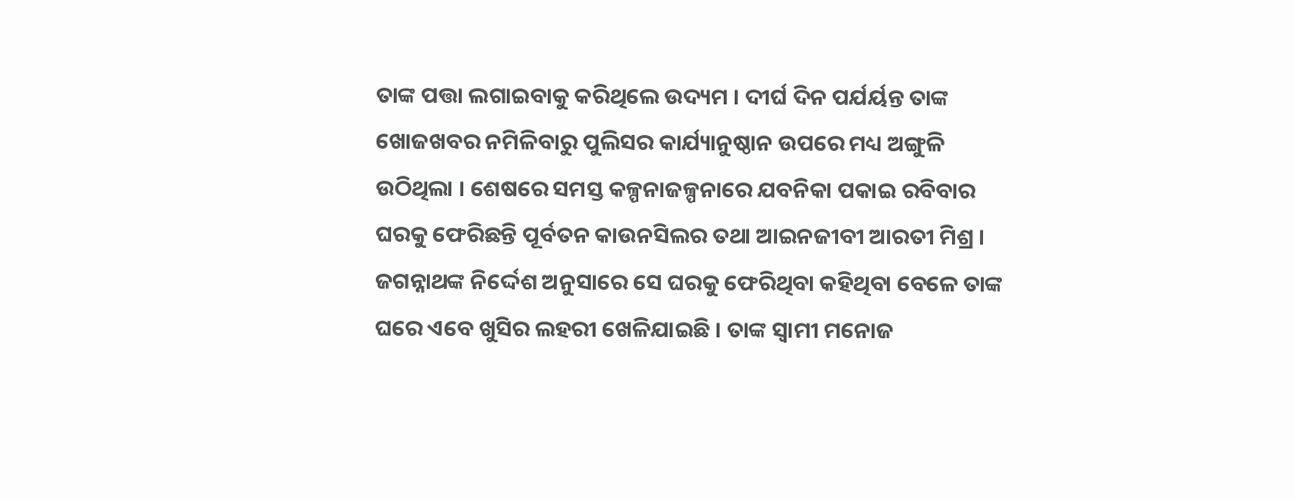ତାଙ୍କ ପତ୍ତା ଲଗାଇବାକୁ କରିଥିଲେ ଉଦ୍ୟମ । ଦୀର୍ଘ ଦିନ ପର୍ଯର୍ୟନ୍ତ ତାଙ୍କ ଖୋଜଖବର ନମିଳିବାରୁ ପୁଲିସର କାର୍ଯ୍ୟାନୁଷ୍ଠାନ ଉପରେ ମଧ୍ୟ ଅଙ୍ଗୁଳି ଉଠିଥିଲା । ଶେଷରେ ସମସ୍ତ କଳ୍ପନାଜଳ୍ପନାରେ ଯବନିକା ପକାଇ ରବିବାର ଘରକୁ ଫେରିଛନ୍ତି ପୂର୍ବତନ କାଉନସିଲର ତଥା ଆଇନଜୀବୀ ଆରତୀ ମିଶ୍ର । ଜଗନ୍ନାଥଙ୍କ ନିର୍ଦ୍ଦେଶ ଅନୁସାରେ ସେ ଘରକୁ ଫେରିଥିବା କହିଥିବା ବେଳେ ତାଙ୍କ ଘରେ ଏବେ ଖୁସିର ଲହରୀ ଖେଳିଯାଇଛି । ତାଙ୍କ ସ୍ୱାମୀ ମନୋଜ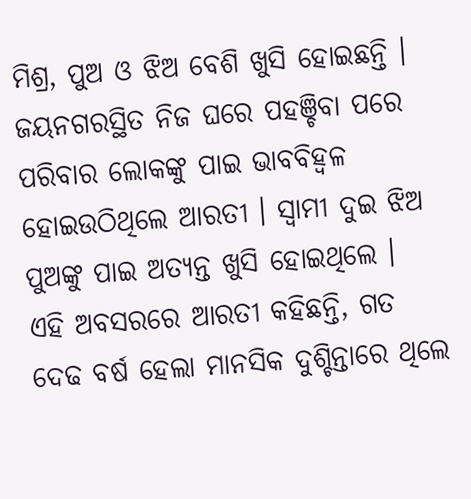ମିଶ୍ର, ପୁଅ ଓ ଝିଅ ବେଶି ଖୁସି ହୋଇଛନ୍ତି । ଜୟନଗରସ୍ଥିତ ନିଜ ଘରେ ପହଞ୍ଚିବା ପରେ ପରିବାର ଲୋକଙ୍କୁ ପାଇ ଭାବବିହ୍ୱଳ ହୋଇଉଠିଥିଲେ ଆରତୀ । ସ୍ୱାମୀ ଦୁଇ ଝିଅ ପୁଅଙ୍କୁ ପାଇ ଅତ୍ୟନ୍ତ ଖୁସି ହୋଇଥିଲେ ।
ଏହି ଅବସରରେ ଆରତୀ କହିଛନ୍ତି, ଗତ ଦେଢ ବର୍ଷ ହେଲା ମାନସିକ ଦୁଶ୍ଚିନ୍ତାରେ ଥିଲେ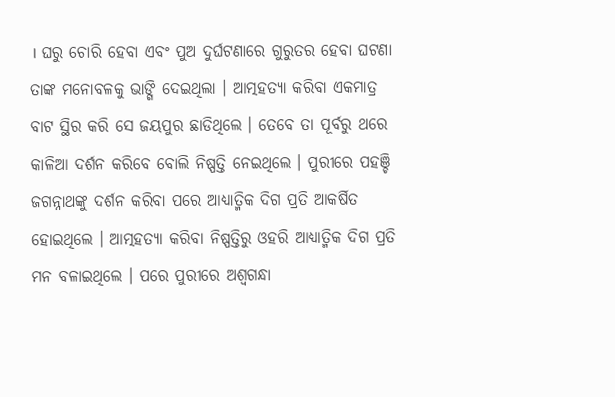। ଘରୁ ଚୋରି ହେବା ଏବଂ ପୁଅ ଦୁର୍ଘଟଣାରେ ଗୁରୁତର ହେବା ଘଟଣା ତାଙ୍କ ମନୋବଳକୁ ଭାଙ୍ଗି ଦେଇଥିଲା । ଆତ୍ମହତ୍ୟା କରିବା ଏକମାତ୍ର ବାଟ ସ୍ଥିର କରି ସେ ଜୟପୁର ଛାଡିଥିଲେ । ତେବେ ତା ପୂର୍ବରୁ ଥରେ କାଳିଆ ଦର୍ଶନ କରିବେ ବୋଲି ନିଷ୍ପତ୍ତି ନେଇଥିଲେ । ପୁରୀରେ ପହଞ୍ଚି ଜଗନ୍ନାଥଙ୍କୁ ଦର୍ଶନ କରିବା ପରେ ଆଧ୍ୟାତ୍ମିକ ଦିଗ ପ୍ରତି ଆକର୍ଷିତ ହୋଇଥିଲେ । ଆତ୍ମହତ୍ୟା କରିବା ନିଷ୍ପତ୍ତିରୁ ଓହରି ଆଧ୍ୟାତ୍ମିକ ଦିଗ ପ୍ରତି ମନ ବଳାଇଥିଲେ । ପରେ ପୁରୀରେ ଅଶ୍ୱଗନ୍ଧା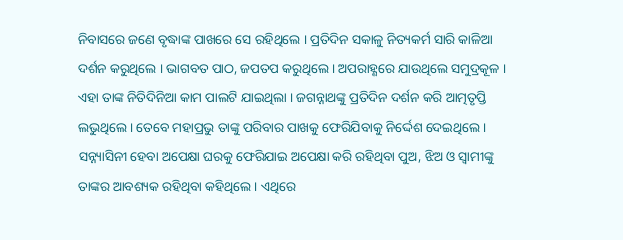ନିବାସରେ ଜଣେ ବୃଦ୍ଧାଙ୍କ ପାଖରେ ସେ ରହିଥିଲେ । ପ୍ରତିଦିନ ସକାଳୁ ନିତ୍ୟକର୍ମ ସାରି କାଳିଆ ଦର୍ଶନ କରୁଥିଲେ । ଭାଗବତ ପାଠ, ଜପତପ କରୁଥିଲେ । ଅପରାହ୍ଣରେ ଯାଉଥିଲେ ସମୁଦ୍ରକୂଳ । ଏହା ତାଙ୍କ ନିତିଦିନିଆ କାମ ପାଲଟି ଯାଇଥିଲା । ଜଗନ୍ନାଥଙ୍କୁ ପ୍ରତିଦିନ ଦର୍ଶନ କରି ଆତ୍ମତୃପ୍ତି ଲଭୁଥିଲେ । ତେବେ ମହାପ୍ରଭୁ ତାଙ୍କୁ ପରିବାର ପାଖକୁ ଫେରିଯିବାକୁ ନିର୍ଦ୍ଦେଶ ଦେଇଥିଲେ । ସନ୍ନ୍ୟାସିନୀ ହେବା ଅପେକ୍ଷା ଘରକୁ ଫେରିଯାଇ ଅପେକ୍ଷା କରି ରହିଥିବା ପୁଅ, ଝିଅ ଓ ସ୍ୱାମୀଙ୍କୁ ତାଙ୍କର ଆବଶ୍ୟକ ରହିଥିବା କହିଥିଲେ । ଏଥିରେ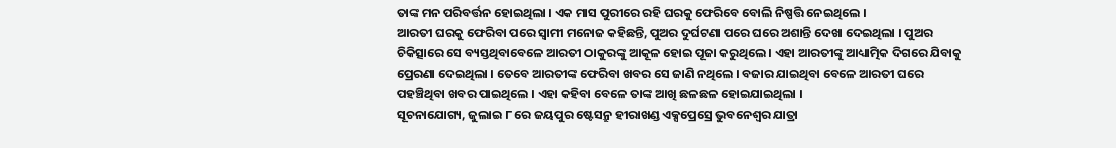ତାଙ୍କ ମନ ପରିବର୍ତ୍ତନ ହୋଇଥିଲା । ଏକ ମାସ ପୁରୀରେ ରହି ଘରକୁ ଫେରିବେ ବୋଲି ନିଷ୍ପତ୍ତି ନେଇଥିଲେ ।
ଆରତୀ ଘରକୁ ଫେରିବା ପରେ ସ୍ୱାମୀ ମନୋଜ କହିଛନ୍ତି, ପୁଅର ଦୁର୍ଘଟଣା ପରେ ଘରେ ଅଶାନ୍ତି ଦେଖା ଦେଇଥିଲା । ପୁଅର ଚିକିତ୍ସାରେ ସେ ବ୍ୟସ୍ତଥିବାବେଳେ ଆରତୀ ଠାକୁରଙ୍କୁ ଆକୂଳ ହୋଇ ପୂଜା କରୁଥିଲେ । ଏହା ଆରତୀଙ୍କୁ ଆଧ୍ୟାତ୍ମିକ ଦିଗରେ ଯିବାକୁ ପ୍ରେରଣା ଦେଇଥିଲା । ତେବେ ଆରତୀଙ୍କ ଫେରିବା ଖବର ସେ ଜାଣି ନଥିଲେ । ବଜାର ଯାଇଥିବା ବେଳେ ଆରତୀ ଘରେ ପହଞ୍ଚିଥିବା ଖବର ପାଇଥିଲେ । ଏହା କହିବା ବେଳେ ତାଙ୍କ ଆଖି ଛଳଛଳ ହୋଇଯାଇଥିଲା ।
ସୂଚନାଯୋଗ୍ୟ, ଜୁଲାଇ ୮ ରେ ଜୟପୁର ଷ୍ଟେସନ୍ରୁ ହୀରାଖଣ୍ଡ ଏକ୍ସପ୍ରେସ୍ରେ ଭୁବନେଶ୍ୱର ଯାତ୍ରା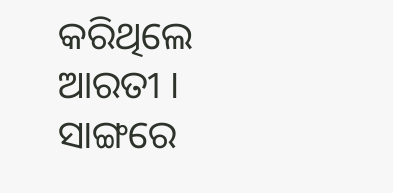କରିଥିଲେ ଆରତୀ । ସାଙ୍ଗରେ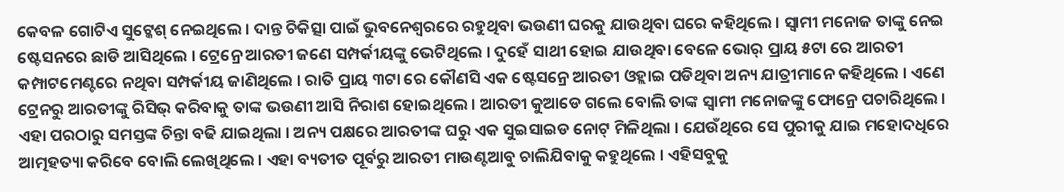କେବଳ ଗୋଟିଏ ସୁଟ୍କେଶ୍ ନେଇଥିଲେ । ଦାନ୍ତ ଚିକିତ୍ସା ପାଇଁ ଭୁବନେଶ୍ୱରରେ ରହୁଥିବା ଭଉଣୀ ଘରକୁ ଯାଉଥିବା ଘରେ କହିଥିଲେ । ସ୍ୱାମୀ ମନୋଜ ତାଙ୍କୁ ନେଇ ଷ୍ଟେସନରେ ଛାଡି ଆସିଥିଲେ । ଟ୍ରେନ୍ରେ ଆରତୀ ଜଣେ ସମ୍ପର୍କୀୟଙ୍କୁ ଭେଟିଥିଲେ । ଦୁହେଁ ସାଥୀ ହୋଇ ଯାଉଥିବା ବେଳେ ଭୋର୍ ପ୍ରାୟ ୫ଟା ରେ ଆରତୀ କମ୍ପାଟମେଣ୍ଟରେ ନଥିବା ସମ୍ପର୍କୀୟ ଜାଣିଥିଲେ । ରାତି ପ୍ରାୟ ୩ଟା ରେ କୌଣସି ଏକ ଷ୍ଟେସନ୍ରେ ଆରତୀ ଓହ୍ଲାଇ ପଡିଥିବା ଅନ୍ୟ ଯାତ୍ରୀମାନେ କହିଥିଲେ । ଏଣେ ଟ୍ରେନରୁ ଆରତୀଙ୍କୁ ରିସିଭ୍ କରିବାକୁ ତାଙ୍କ ଭଉଣୀ ଆସି ନିରାଶ ହୋଇଥିଲେ । ଆରତୀ କୁଆଡେ ଗଲେ ବୋଲି ତାଙ୍କ ସ୍ୱାମୀ ମନୋଜଙ୍କୁ ଫୋନ୍ରେ ପଚାରିଥିଲେ । ଏହା ପରଠାରୁ ସମସ୍ତଙ୍କ ଚିନ୍ତା ବଢି ଯାଇଥିଲା । ଅନ୍ୟ ପକ୍ଷରେ ଆରତୀଙ୍କ ଘରୁ ଏକ ସୁଇସାଇଡ ନୋଟ୍ ମିଳିଥିଲା । ଯେଉଁଥିରେ ସେ ପୁରୀକୁ ଯାଇ ମହୋଦଧିରେ ଆତ୍ମହତ୍ୟା କରିବେ ବୋଲି ଲେଖିଥିଲେ । ଏହା ବ୍ୟତୀତ ପୂର୍ବରୁ ଆରତୀ ମାଉଣ୍ଟଆବୁ ଚାଲିଯିବାକୁ କହୁଥିଲେ । ଏହିସବୁକୁ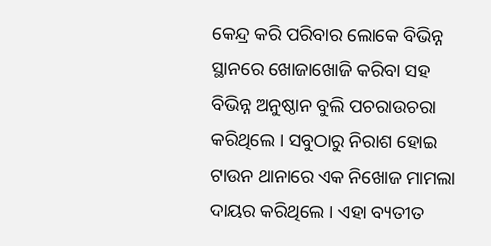କେନ୍ଦ୍ର କରି ପରିବାର ଲୋକେ ବିଭିନ୍ନ ସ୍ଥାନରେ ଖୋଜାଖୋଜି କରିବା ସହ ବିଭିନ୍ନ ଅନୁଷ୍ଠାନ ବୁଲି ପଚରାଉଚରା କରିଥିଲେ । ସବୁଠାରୁ ନିରାଶ ହୋଇ ଟାଉନ ଥାନାରେ ଏକ ନିଖୋଜ ମାମଲା ଦାୟର କରିଥିଲେ । ଏହା ବ୍ୟତୀତ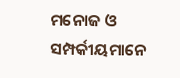ମନୋଜ ଓ ସମ୍ପର୍କୀୟମାନେ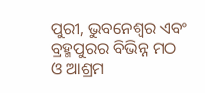ପୁରୀ, ଭୁବନେଶ୍ୱର ଏବଂ ବ୍ରହ୍ମପୁରର ବିଭିନ୍ନ ମଠ ଓ ଆଶ୍ରମ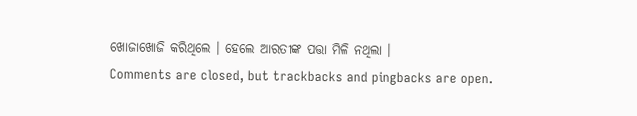ଖୋଜାଖୋଜି କରିଥିଲେ । ହେଲେ ଆରତୀଙ୍କ ପତ୍ତା ମିଳି ନଥିଲା ।
Comments are closed, but trackbacks and pingbacks are open.